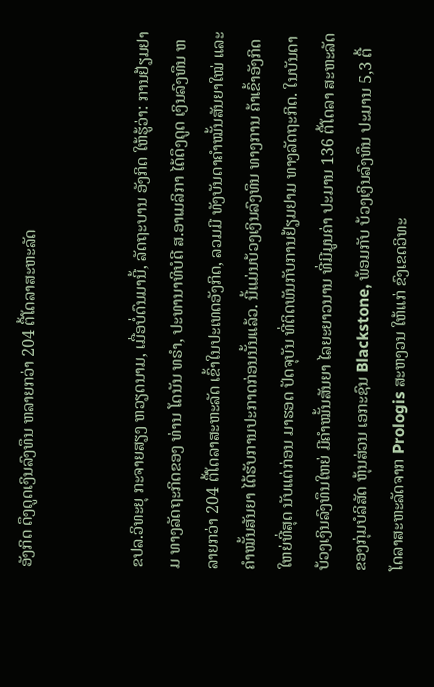ອັງກິດ ດຶງດູດເງິນລົງທຶນ ຫລາຍກວ່າ 204 ຕື້ໂດລາສະຫະລັດ


ຂປລ.ວິທະຍຸ ກະຈາຍສຽງ ຫວຽດນາມ, ເມື່ອບໍ່ດົນມານີ້, ລັດຖະບານ ອັງກິດ ໃຫ້ຮູ້ວ່າ: ການຢ້ຽມຢາມ ທາງລັດຖະກິດຂອງ ທ່ານ ໂດນັນ ທຣຳ, ປະທານາທິບໍດີ ສ.ອາເມລິກາ ໄດ້ດຶງດູດ ເງິນລົງທຶນ ຫລາຍກວ່າ 204 ຕື້ໂດລາສະຫະລັດ ເຂົ້າໃນປະເທດອັງກິດ, ລວມມີ ທັງບັນດາຄຳໝັ້ນສັນຍາໃໝ່ ແລະ ຄຳໝັ້ນສັນຍາ ໄດ້ຮັບການປະກາດກ່ອນນັ້ນແລ້ວ. ນີ້ແມ່ນບ້ວງເງິນລົງທຶນ ທາງການ ຄ້າເຂົ້າອັງກິດ ໃຫຍ່ທີ່ສຸດ ນັບແຕ່ກ່ອນ ມາຮອດ ປັດຈຸບັນ ທີ່ຕິດພັນກັບການຢ້ຽມຢາມ ທາງລັດຖະກິດ. ໃນບັນດາບ້ວງເງິນລົງທຶນໃຫຍ່ ມີຄຳໝັ້ນສັນຍາ ໄລຍະຍາວນານ ທີ່ມີມູນຄ່າ ປະມານ 136 ຕື້ໂດລາ ສະຫະລັດ ຂອງກຸ່ມບໍລິສັດ ຫຸ້ນສ່ວນ ເອກະຊົນ Blackstone, ພ້ອມກັບ ບ້ວງເງິນລົງທຶນ ປະມານ 5,3 ຕື້ ໂດລາສະຫະລັດຈາກ Prologis ສະຫງວນ ໃຫ້ແກ່ ຂົງເຂດວິທະ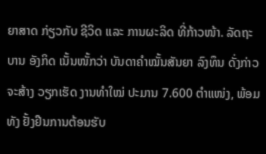ຍາສາດ ກ່ຽວກັບ ຊີວິດ ແລະ ການຜະລິດ ທີ່ກ້າວໜ້າ. ລັດຖະບານ ອັງກິດ ເນັ້ນໜັ້ກວ່າ ບັນດາຄຳໝັ້ນສັນຍາ ລົງທຶນ ດັ່ງກ່າວ ຈະສ້າງ ວຽກເຮັດ ງານທຳໃໝ່ ປະມານ 7.600 ຕຳແໜ່ງ, ພ້ອມທັງ ຢັ້ງຢືນການຕ້ອນຮັບ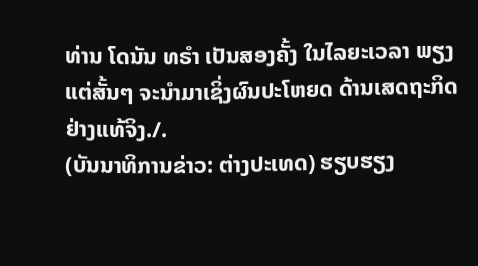ທ່ານ ໂດນັນ ທຣຳ ເປັນສອງຄັ້ງ ໃນໄລຍະເວລາ ພຽງແຕ່ສັ້ນໆ ຈະນຳມາເຊິ່ງຜົນປະໂຫຍດ ດ້ານເສດຖະກິດ ຢ່າງແທ້ຈິງ./.
(ບັນນາທິການຂ່າວ: ຕ່າງປະເທດ) ຮຽບຮຽງ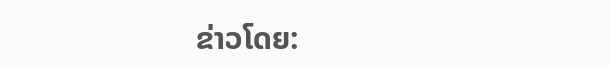ຂ່າວໂດຍ: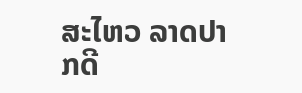ສະໄຫວ ລາດປາກດີ